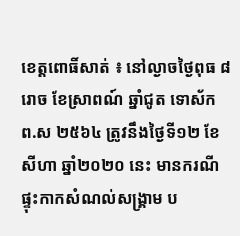ខេត្តពោធិ៍សាត់ ៖ នៅល្ងាចថ្ងៃពុធ ៨រោច ខែស្រាពណ៍ ឆ្នាំជូត ទោស័ក ព.ស ២៥៦៤ ត្រូវនឹងថ្ងៃទី១២ ខែសីហា ឆ្នាំ២០២០ នេះ មានករណីផ្ទុះកាកសំណល់សង្រ្គាម ប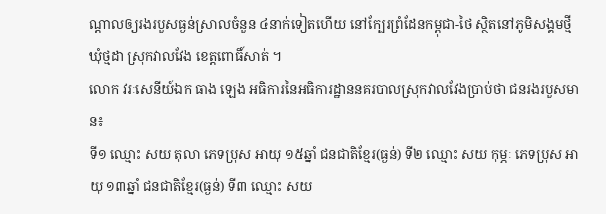ណ្ដាលឲ្យរងរបួសធ្ងន់ស្រាលចំនួន ៤នាក់ទៀតហើយ នៅក្បែរព្រំដែនកម្ពុជា-ថៃ ស្ថិតនៅភូមិសង្គមថ្មី ឃុំថ្មដា ស្រុកវាលវែង ខេត្តពោធិ៍សាត់ ។
លោក វរៈសេនីយ៍ឯក ធាង ឡេង អធិការនៃអធិការដ្ឋាននគរបាលស្រុកវាលវែងប្រាប់ថា ជនរងរបួសមាន៖
ទី១ ឈ្មោះ សយ តុលា ភេទប្រុស អាយុ ១៥ឆ្នាំ ជនជាតិខ្មែរ(ធ្ងន់) ទី២ ឈ្មោះ សយ កុម្ភៈ ភេទប្រុស អាយុ ១៣ឆ្នាំ ជនជាតិខ្មែរ(ធ្ងន់) ទី៣ ឈ្មោះ សយ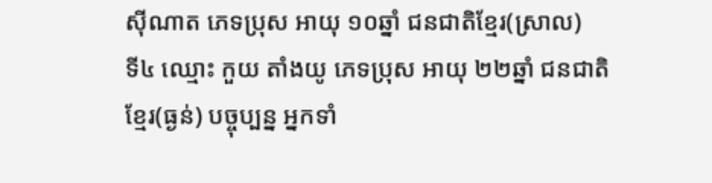សុីណាត ភេទប្រុស អាយុ ១០ឆ្នាំ ជនជាតិខ្មែរ(ស្រាល)
ទី៤ ឈ្មោះ កួយ តាំងយូ ភេទប្រុស អាយុ ២២ឆ្នាំ ជនជាតិខ្មែរ(ធ្ងន់) បច្ចុប្បន្ន អ្នកទាំ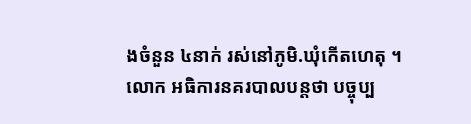ងចំនួន ៤នាក់ រស់នៅភូមិ.ឃុំកើតហេតុ ។
លោក អធិការនគរបាលបន្តថា បច្ចុប្ប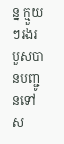ន្ន ក្មួយៗរងរបួសបានបញ្ជូនទៅស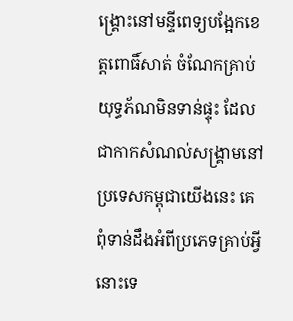ង្រ្គោះនៅមន្ទីពេទ្យបង្អែកខេត្តពោធិ៍សាត់ ចំណែកគ្រាប់យុទ្ធភ័ណមិនទាន់ផ្ទុះ ដែលជាកាកសំណល់សង្រ្គាមនៅប្រទេសកម្ពុជាយើងនេះ គេពុំទាន់ដឹងអំពីប្រភេទគ្រាប់អ្វីនោះទេ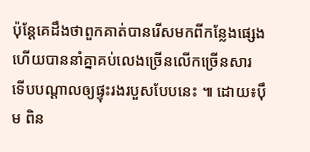ប៉ុន្តែគេដឹងថាពួកគាត់បានរើសមកពីកន្លែងផ្សេង ហើយបាននាំគ្នាគប់លេងច្រើនលើកច្រើនសារ ទើបបណ្ដាលឲ្យផ្ទុះរងរបួសបែបនេះ ៕ ដោយ៖បុឹម ពិន